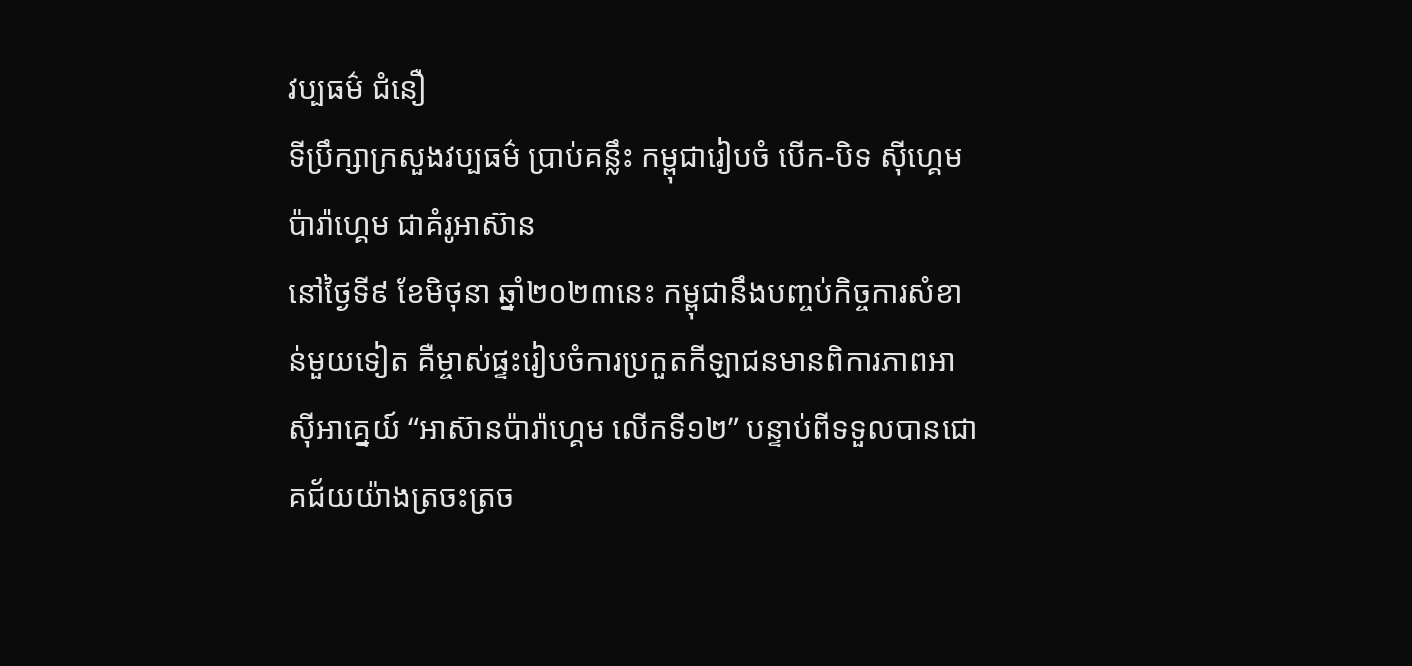វប្បធម៌ ជំនឿ
ទីប្រឹក្សាក្រសួងវប្បធម៌ ប្រាប់គន្លឹះ កម្ពុជារៀបចំ បើក-បិទ ស៊ីហ្គេម ប៉ារ៉ាហ្គេម ជាគំរូអាស៊ាន
នៅថ្ងៃទី៩ ខែមិថុនា ឆ្នាំ២០២៣នេះ កម្ពុជានឹងបញ្ចប់កិច្ចការសំខាន់មួយទៀត គឺម្ចាស់ផ្ទះរៀបចំការប្រកួតកីឡាជនមានពិការភាពអាស៊ីអាគ្នេយ៍ “អាស៊ានប៉ារ៉ាហ្គេម លើកទី១២” បន្ទាប់ពីទទួលបានជោគជ័យយ៉ាងត្រចះត្រច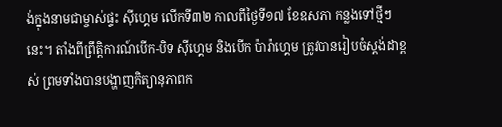ង់ក្នុងនាមជាម្ចាស់ផ្ទះ ស៊ីហ្គេម លើកទី៣២ កាលពីថ្ងៃទី១៧ ខែឧសភា កន្លងទៅថ្មីៗនេះ។ តាំងពីព្រឹត្តិការណ៍បើក-បិទ ស៊ីហ្គេម និងបើក ប៉ារ៉ាហ្គេម ត្រូវបានរៀបចំស្ដង់ដាខ្ពស់ ព្រមទាំងបានបង្ហាញកិត្យានុភាពក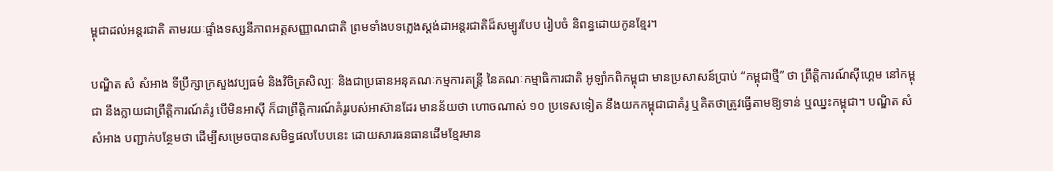ម្ពុជាដល់អន្តរជាតិ តាមរយៈផ្ទាំងទស្សនីភាពអត្តសញ្ញាណជាតិ ព្រមទាំងបទភ្លេងស្ដង់ដាអន្តរជាតិដ៏សម្បូរបែប រៀបចំ និពន្ធដោយកូនខ្មែរ។

បណ្ឌិត សំ សំអាង ទីប្រឹក្សាក្រសួងវប្បធម៌ និងវិចិត្រសិល្បៈ និងជាប្រធានអនុគណៈកម្មការតន្ត្រី នៃគណៈកម្មាធិការជាតិ អូឡាំកពិកម្ពុជា មានប្រសាសន៍ប្រាប់ “កម្ពុជាថ្មី” ថា ព្រឹត្តិការណ៍ស៊ីហ្គេម នៅកម្ពុជា នឹងក្លាយជាព្រឹត្តិការណ៍គំរូ បើមិនអាស៊ី ក៏ជាព្រឹត្តិការណ៍គំរូរបស់អាស៊ានដែរ មានន័យថា ហោចណាស់ ១០ ប្រទេសទៀត នឹងយកកម្ពុជាជាគំរូ ឬគិតថាត្រូវធ្វើតាមឱ្យទាន់ ឬឈ្នះកម្ពុជា។ បណ្ឌិត សំ សំអាង បញ្ជាក់បន្ថែមថា ដើម្បីសម្រេចបានសមិទ្ធផលបែបនេះ ដោយសារធនធានដើមខ្មែរមាន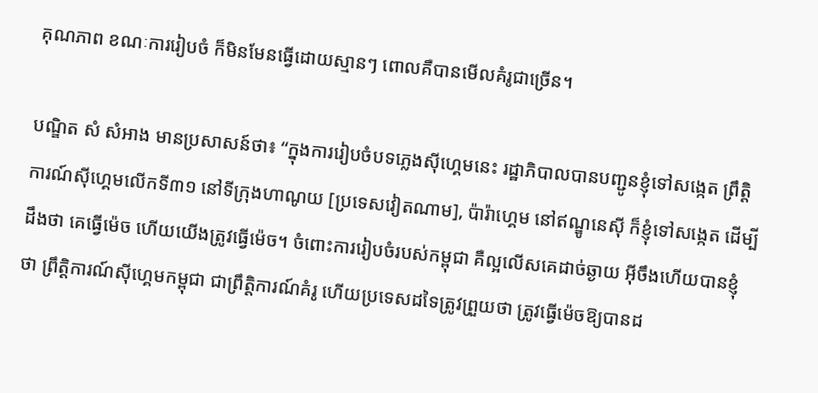គុណភាព ខណៈការរៀបចំ ក៏មិនមែនធ្វើដោយស្មានៗ ពោលគឺបានមើលគំរូជាច្រើន។

បណ្ឌិត សំ សំអាង មានប្រសាសន៍ថា៖ “ក្នុងការរៀបចំបទភ្លេងស៊ីហ្គេមនេះ រដ្ឋាភិបាលបានបញ្ជូនខ្ញុំទៅសង្កេត ព្រឹត្តិការណ៍ស៊ីហ្គេមលើកទី៣១ នៅទីក្រុងហាណូយ [ប្រទេសវៀតណាម], ប៉ារ៉ាហ្គេម នៅឥណ្ឌូនេស៊ី ក៏ខ្ញុំទៅសង្កេត ដើម្បីដឹងថា គេធ្វើម៉េច ហើយយើងត្រូវធ្វើម៉េច។ ចំពោះការរៀបចំរបស់កម្ពុជា គឺល្អលើសគេដាច់ឆ្ងាយ អ៊ីចឹងហើយបានខ្ញុំថា ព្រឹត្តិការណ៍ស៊ីហ្គេមកម្ពុជា ជាព្រឹត្តិការណ៍គំរូ ហើយប្រទេសដទៃត្រូវព្រួយថា ត្រូវធ្វើម៉េចឱ្យបានដ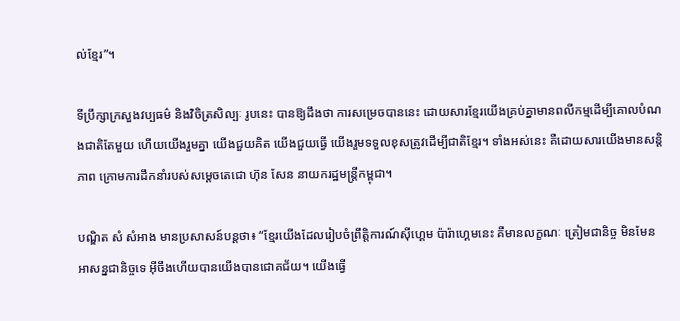ល់ខ្មែរ”។

ទីប្រឹក្សាក្រសួងវប្បធម៌ និងវិចិត្រសិល្បៈ រូបនេះ បានឱ្យដឹងថា ការសម្រេចបាននេះ ដោយសារខ្មែរយើងគ្រប់គ្នាមានពលីកម្មដើម្បីគោលបំណងជាតិតែមួយ ហើយយើងរួមគ្នា យើងជួយគិត យើងជួយធ្វើ យើងរួមទទួលខុសត្រូវដើម្បីជាតិខ្មែរ។ ទាំងអស់នេះ គឺដោយសារយើងមានសន្តិភាព ក្រោមការដឹកនាំរបស់សម្ដេចតេជោ ហ៊ុន សែន នាយករដ្ឋមន្ត្រីកម្ពុជា។

បណ្ឌិត សំ សំអាង មានប្រសាសន៍បន្តថា៖ “ខ្មែរយើងដែលរៀបចំព្រឹត្តិការណ៍ស៊ីហ្គេម ប៉ារ៉ាហ្គេមនេះ គឺមានលក្ខណៈ ត្រៀមជានិច្ច មិនមែន អាសន្នជានិច្ចទេ អ៊ីចឹងហើយបានយើងបានជោគជ័យ។ យើងធ្វើ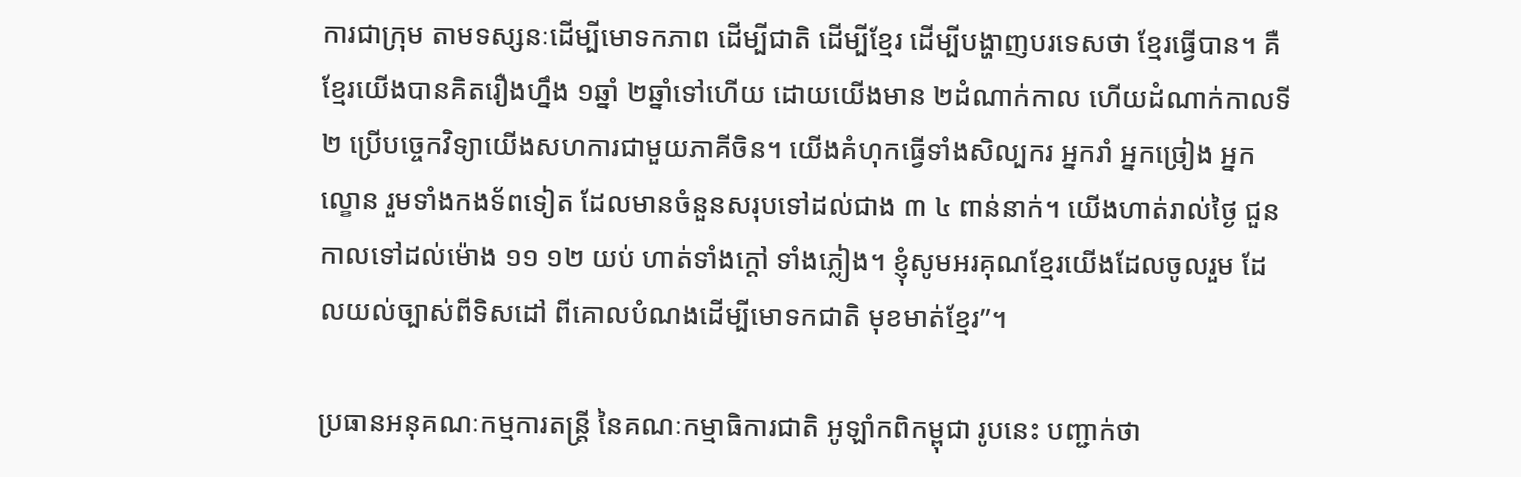ការជាក្រុម តាមទស្សនៈដើម្បីមោទកភាព ដើម្បីជាតិ ដើម្បីខ្មែរ ដើម្បីបង្ហាញបរទេសថា ខ្មែរធ្វើបាន។ គឺខ្មែរយើងបានគិតរឿងហ្នឹង ១ឆ្នាំ ២ឆ្នាំទៅហើយ ដោយយើងមាន ២ដំណាក់កាល ហើយដំណាក់កាលទី២ ប្រើបច្ចេកវិទ្យាយើងសហការជាមួយភាគីចិន។ យើងគំហុកធ្វើទាំងសិល្បករ អ្នករាំ អ្នកច្រៀង អ្នកល្ខោន រួមទាំងកងទ័ពទៀត ដែលមានចំនួនសរុបទៅដល់ជាង ៣ ៤ ពាន់នាក់។ យើងហាត់រាល់ថ្ងៃ ជួនកាលទៅដល់ម៉ោង ១១ ១២ យប់ ហាត់ទាំងក្ដៅ ទាំងភ្លៀង។ ខ្ញុំសូមអរគុណខ្មែរយើងដែលចូលរួម ដែលយល់ច្បាស់ពីទិសដៅ ពីគោលបំណងដើម្បីមោទកជាតិ មុខមាត់ខ្មែរ”។

ប្រធានអនុគណៈកម្មការតន្ត្រី នៃគណៈកម្មាធិការជាតិ អូឡាំកពិកម្ពុជា រូបនេះ បញ្ជាក់ថា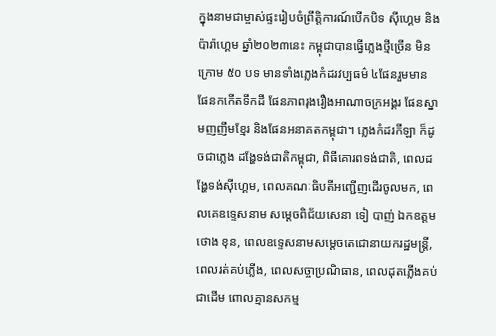ក្នុងនាមជាម្ចាស់ផ្ទះរៀបចំព្រឹត្តិការណ៍បើកបិទ ស៊ីហ្គេម និងប៉ារ៉ាហ្គេម ឆ្នាំ២០២៣នេះ កម្ពុជាបានធ្វើភ្លេងថ្មីច្រើន មិនក្រោម ៥០ បទ មានទាំងភ្លេងកំដរវប្បធម៌ ៤ផែនរួមមាន ផែនកកើតទឹកដី ផែនភាពរុងរឿងអាណាចក្រអង្គរ ផែនស្នាមញញឹមខ្មែរ និងផែនអនាគតកម្ពុជា។ ភ្លេងកំដរកីឡា ក៏ដូចជាភ្លេង ដង្ហែទង់ជាតិកម្ពុជា, ពិធីគោរពទង់ជាតិ, ពេលដង្ហែទង់ស៊ីហ្គេម, ពេលគណៈធិបតីអញ្ជើញដើរចូលមក, ពេលគេឧទ្ទេសនាម សម្ដេចពិជ័យសេនា ទៀ បាញ់ ឯកឧត្ដម ថោង ខុន, ពេលឧទ្ទេសនាមសម្ដេចតេជោនាយករដ្ឋមន្ត្រី, ពេលរត់គប់ភ្លើង, ពេលសច្ចាប្រណិធាន, ពេលដុតភ្លើងគប់ ជាដើម ពោលគ្មានសកម្ម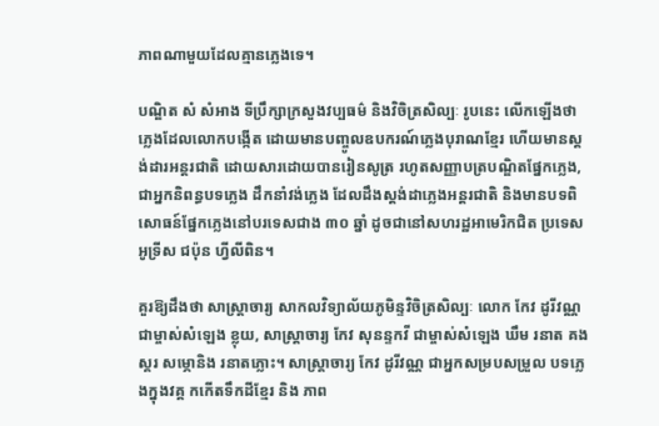ភាពណាមួយដែលគ្មានភ្លេងទេ។

បណ្ឌិត សំ សំអាង ទីប្រឹក្សាក្រសួងវប្បធម៌ និងវិចិត្រសិល្បៈ រូបនេះ លើកឡើងថា ភ្លេងដែលលោកបង្កើត ដោយមានបញ្ចូលឧបករណ៍ភ្លេងបុរាណខ្មែរ ហើយមានស្ដង់ដារអន្តរជាតិ ដោយសារដោយបានរៀនសូត្រ រហូតសញ្ញាបត្របណ្ឌិតផ្នែកភ្លេង, ជាអ្នកនិពន្ធបទភ្លេង ដឹកនាំវង់ភ្លេង ដែលដឹងស្ដង់ដាភ្លេងអន្តរជាតិ និងមានបទពិសោធន៍ផ្នែកភ្លេងនៅបរទេសជាង ៣០ ឆ្នាំ ដូចជានៅសហរដ្ឋអាមេរិកជិត ប្រទេសអូទ្រីស ជប៉ុន ហ្វីលីពិន។

គួរឱ្យដឹងថា សាស្ត្រាចារ្យ សាកលវិទ្យាល័យភូមិន្ទវិចិត្រសិល្បៈ លោក កែវ ដូរីវណ្ណ ជាម្ចាស់សំឡេង ខ្លុយ, សាស្រ្តាចារ្យ កែវ សុនន្ទកវី ជាម្ចាស់សំឡេង ឃឹម រនាត គង ស្គរ សម្ភោនិង រនាតភ្លោះ។ សាស្ត្រាចារ្យ កែវ ដូរីវណ្ណ ជាអ្នកសម្របសម្រួល បទភ្លេងក្នុងវគ្គ កកេីតទឹកដីខ្មែរ និង ភាព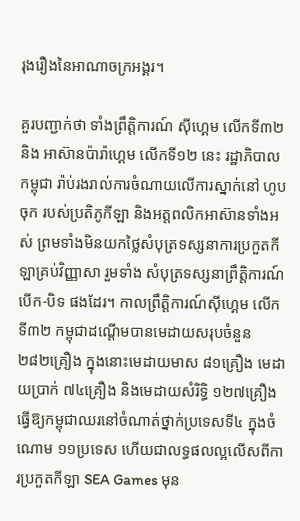រុងរឿងនៃអាណាចក្រអង្គរ។

គួរបញ្ជាក់ថា ទាំងព្រឹត្តិការណ៍ ស៊ីហ្គេម លើកទី៣២ និង អាស៊ានប៉ារ៉ាហ្គេម លើកទី១២ នេះ រដ្ឋាភិបាលកម្ពុជា រ៉ាប់រងរាល់ការចំណាយលើការស្នាក់នៅ ហូបចុក របស់ប្រតិភូកីឡា និងអត្តពលិកអាស៊ានទាំងអស់ ព្រមទាំងមិនយកថ្លៃសំបុត្រទស្សនាការប្រកួតកីឡាគ្រប់វិញ្ញាសា រួមទាំង សំបុត្រទស្សនាព្រឹត្តិការណ៍ បើក-បិទ ផងដែរ។ កាលព្រឹត្តិការណ៍ស៊ីហ្គេម លើកទី៣២ កម្ពុជាដណ្ដើមបានមេដាយសរុបចំនួន ២៨២គ្រឿង ក្នុងនោះមេដាយមាស ៨១គ្រឿង មេដាយប្រាក់ ៧៤គ្រឿង និងមេដាយសំរិទ្ធិ ១២៧គ្រឿង ធ្វើឱ្យកម្ពុជាឈរនៅចំណាត់ថ្នាក់ប្រទេសទី៤ ក្នុងចំណោម ១១ប្រទេស ហើយជាលទ្ធផលល្អលើសពីការប្រកួតកីឡា SEA Games មុន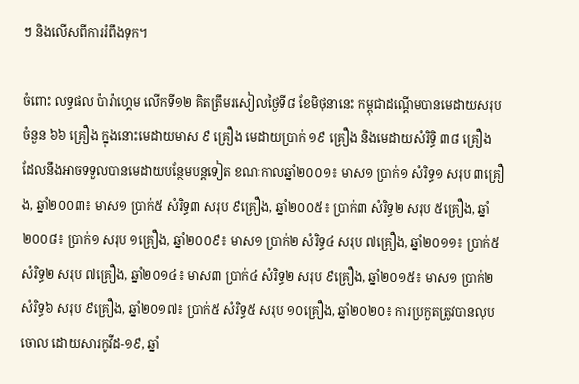ៗ និងលើសពីការរំពឹងទុក។

ចំពោះ លទ្ធផល ប៉ារ៉ាហ្គេម លើកទី១២ គិតត្រឹមរសៀលថ្ងៃទី៨ ខែមិថុនានេះ កម្ពុជាដណ្ដើមបានមេដាយសរុបចំនួន ៦៦ គ្រឿង ក្នុងនោះមេដាយមាស ៩ គ្រឿង មេដាយប្រាក់ ១៩ គ្រឿង និងមេដាយសំរិទ្ធិ ៣៨ គ្រឿង ដែលនឹងអាចទទួលបានមេដាយបន្ថែមបន្តទៀត ខណៈកាលឆ្នាំ២០០១៖ មាស១ ប្រាក់១ សំរិទ្ធ១ សរុប ៣គ្រឿង, ឆ្នាំ២០០៣៖ មាស១ ប្រាក់៥ សំរិទ្ធ៣ សរុប ៩គ្រឿង, ឆ្នាំ២០០៥៖ ប្រាក់៣ សំរិទ្ធ២ សរុប ៥គ្រឿង, ឆ្នាំ២០០៨៖ ប្រាក់១ សរុប ១គ្រឿង, ឆ្នាំ២០០៩៖ មាស១ ប្រាក់២ សំរិទ្ធ៤ សរុប ៧គ្រឿង, ឆ្នាំ២០១១៖ ប្រាក់៥ សំរិទ្ធ២ សរុប ៧គ្រឿង, ឆ្នាំ២០១៤៖ មាស៣ ប្រាក់៤ សំរិទ្ធ២ សរុប ៩គ្រឿង, ឆ្នាំ២០១៥៖ មាស១ ប្រាក់២ សំរិទ្ធ៦ សរុប ៩គ្រឿង, ឆ្នាំ២០១៧៖ ប្រាក់៥ សំរិទ្ធ៥ សរុប ១០គ្រឿង, ឆ្នាំ២០២០៖ ការប្រកួតត្រូវបានលុបចោល ដោយសារកូវីដ-១៩, ឆ្នាំ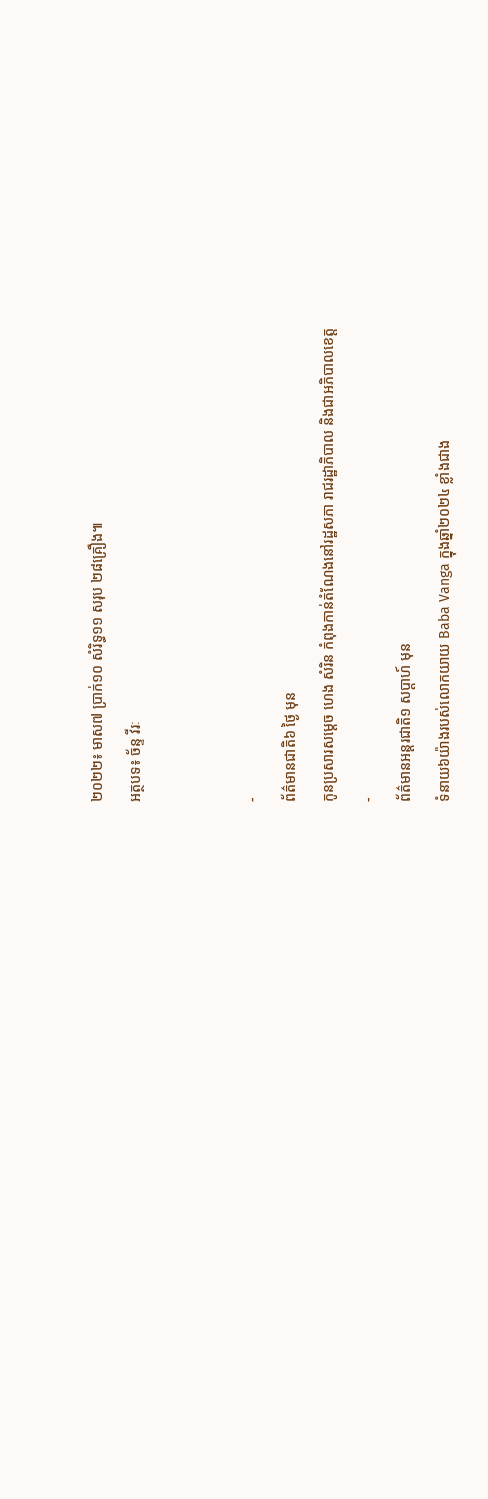២០២២៖ មាស៧ ប្រាក់១០ សំរិទ្ធ១១ សរុប ២៨គ្រឿង៕
អត្ថបទ៖ ច័ន្ទ វីរៈ


-
ព័ត៌មានជាតិ៦ ថ្ងៃ មុន
កូនប្រសារសម្ដេច ហេង សំរិន កំពុងកាន់តំណែងនៅរដ្ឋសភា រាជរដ្ឋាភិបាល និងជាអភិបាលខេត្ត
-
ព័ត៌មានអន្ដរជាតិ១ សប្តាហ៍ មុន
ទំនាយ៦យ៉ាងរបស់លោកយាយ Baba Vanga ក្នុងឆ្នាំ២០២៤ ខ្លាំងជាង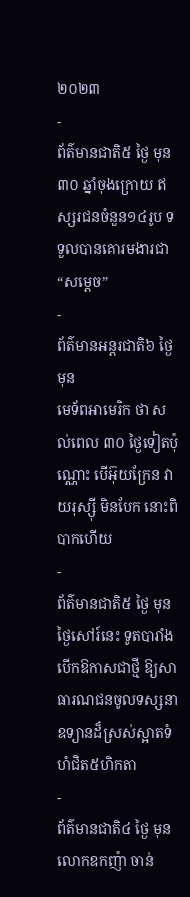២០២៣
-
ព័ត៌មានជាតិ៥ ថ្ងៃ មុន
៣០ ឆ្នាំចុងក្រោយ ឥស្សរជនចំនួន១៤រូប ទទួលបានគោរមងារជា “សម្ដេច”
-
ព័ត៌មានអន្ដរជាតិ៦ ថ្ងៃ មុន
មេទ័ពអាមេរិក ថា សល់ពេល ៣០ ថ្ងៃទៀតប៉ុណ្ណោះ បើអ៊ុយក្រែន វាយរុស្ស៊ី មិនបែក នោះពិបាកហើយ
-
ព័ត៌មានជាតិ៥ ថ្ងៃ មុន
ថ្ងៃសៅរ៍នេះ ទូតបារាំង បើកឱកាសជាថ្មី ឱ្យសាធារណជនចូលទស្សនាឧទ្យានដ៏ស្រស់ស្អាតទំហំជិត៥ហិកតា
-
ព័ត៌មានជាតិ៤ ថ្ងៃ មុន
លោកឧកញ៉ា ចាន់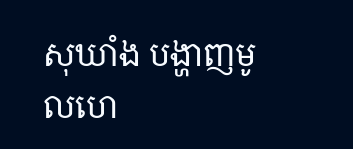សុឃាំង បង្ហាញមូលហេ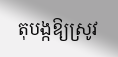តុបង្កឱ្យស្រូវ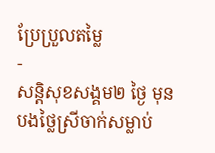ប្រែប្រួលតម្លៃ
-
សន្តិសុខសង្គម២ ថ្ងៃ មុន
បងថ្លៃស្រីចាក់សម្លាប់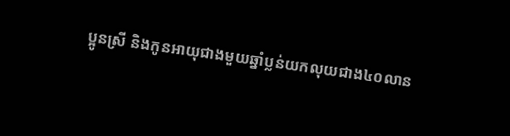ប្អូនស្រី និងកូនអាយុជាងមួយឆ្នាំប្លន់យកលុយជាង៤០លាន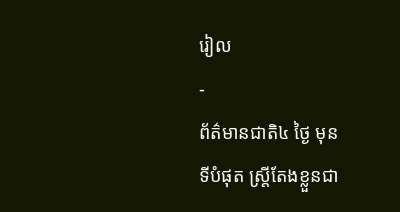រៀល
-
ព័ត៌មានជាតិ៤ ថ្ងៃ មុន
ទីបំផុត ស្រ្តីតែងខ្លួនជា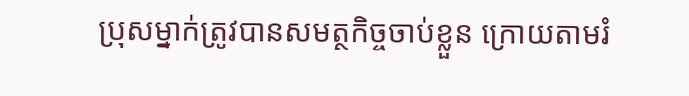ប្រុសម្នាក់ត្រូវបានសមត្ថកិច្ចចាប់ខ្លួន ក្រោយតាមរំ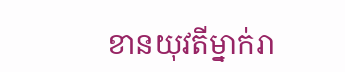ខានយុវតីម្នាក់រា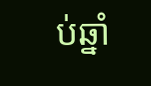ប់ឆ្នាំ